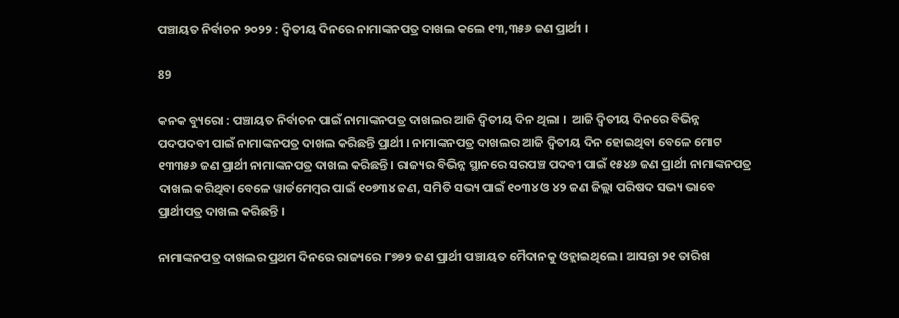ପଞ୍ଚାୟତ ନିର୍ବାଚନ ୨୦୨୨ : ଦ୍ୱିତୀୟ ଦିନରେ ନାମାଙ୍କନପତ୍ର ଦାଖଲ କଲେ ୧୩,୩୫୬ ଜଣ ପ୍ରାର୍ଥୀ ।

89

କନକ ବ୍ୟୁରୋ : ପଞ୍ଚାୟତ ନିର୍ବାଚନ ପାଇଁ ନାମାଙ୍କନପତ୍ର ଦାଖଲର ଆଜି ଦ୍ୱିତୀୟ ଦିନ ଥିଲା ।  ଆଜି ଦ୍ୱିତୀୟ ଦିନରେ ବିଭିନ୍ନ ପଦପଦବୀ ପାଇଁ ନାମାଙ୍କନପତ୍ର ଦାଖଲ କରିଛନ୍ତି ପ୍ରାର୍ଥୀ । ନାମାଙ୍କନପତ୍ର ଦାଖଲର ଆଜି ଦ୍ୱିତୀୟ ଦିନ ହୋଇଥିବା ବେଳେ ମୋଟ ୧୩୩୫୬ ଜଣ ପ୍ରାର୍ଥୀ ନାମାଙ୍କନପତ୍ର ଦାଖଲ କରିଛନ୍ତି । ରାଜ୍ୟର ବିଭିନ୍ନ ସ୍ଥାନରେ ସରପଞ୍ଚ ପଦବୀ ପାଇଁ ୧୫୪୬ ଜଣ ପ୍ରାର୍ଥୀ ନାମାଙ୍କନପତ୍ର ଦାଖଲ କରିଥିବା ବେଳେ ୱାର୍ଡମେମ୍ବର ପାଇଁ ୧୦୭୩୪ ଜଣ, ସମିତି ସଭ୍ୟ ପାଇଁ ୧୦୩୪ ଓ ୪୨ ଜଣ ଜିଲ୍ଲା ପରିଷଦ ସଭ୍ୟ ଭାବେ ପ୍ରାର୍ଥୀପତ୍ର ଦାଖଲ କରିଛନ୍ତି ।

ନାମାଙ୍କନପତ୍ର ଦାଖଲର ପ୍ରଥମ ଦିନରେ ରାଜ୍ୟରେ ୮୭୭୨ ଜଣ ପ୍ରାର୍ଥୀ ପଞ୍ଚାୟତ ମୈଦାନକୁ ଓହ୍ଲାଇଥିଲେ । ଆସନ୍ତା ୨୧ ତାରିଖ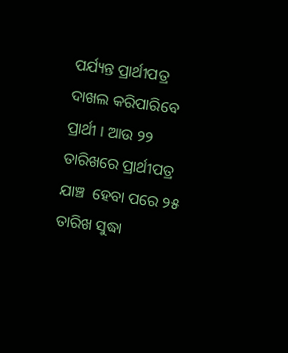ପର୍ଯ୍ୟନ୍ତ ପ୍ରାର୍ଥୀପତ୍ର ଦାଖଲ କରିପାରିବେ ପ୍ରାର୍ଥୀ । ଆଉ ୨୨ ତାରିଖରେ ପ୍ରାର୍ଥୀପତ୍ର ଯାଞ୍ଚ  ହେବା ପରେ ୨୫ ତାରିଖ ସୁଦ୍ଧା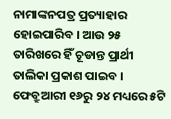ନାମାଙ୍କନପତ୍ର ପ୍ରତ୍ୟାହାର ହୋଇପାରିବ । ଆଉ ୨୫ ତାରିଖରେ ହିଁ ଚୂଡାନ୍ତ ପ୍ରାର୍ଥୀ ତାଲିକା ପ୍ରକାଶ ପାଇବ । ଫେବ୍ରୁଆରୀ ୧୬ରୁ ୨୪ ମଧ୍ୟରେ ୫ଟି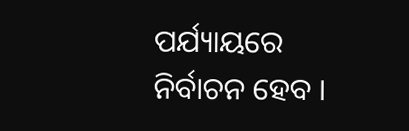ପର୍ଯ୍ୟାୟରେ ନିର୍ବାଚନ ହେବ ।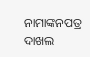ନାମାଙ୍କନପତ୍ର ଦାଖଲ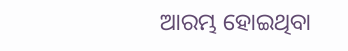ଆରମ୍ଭ ହୋଇଥିବା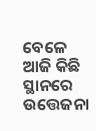ବେଳେ ଆଜି କିଛି ସ୍ଥାନରେ ଉତ୍ତେଜନା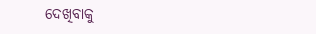ଦେଖିବାକୁ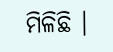ମିଳିଛି ।